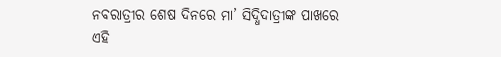ନବରାତ୍ରୀର ଶେଷ ଦିନରେ ମା’ ସିଦ୍ଧିଦାତ୍ରୀଙ୍କ ପାଖରେ ଏହି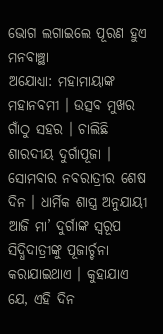ଭୋଗ ଲଗାଇଲେ ପୂରଣ ହୁଏ ମନବାଞ୍ଛା
ଅଯୋଧ୍ୟା: ମହାମାୟାଙ୍କ ମହାନବମୀ । ଉତ୍ସବ ମୁଖର ଗାଁଠୁ ସହର । ଚାଲିଛି ଶାରଦୀୟ ଦୁର୍ଗାପୂଜା । ସୋମବାର ନବରାତ୍ରୀର ଶେଷ ଦିନ । ଧାର୍ମିକ ଶାସ୍ତ୍ର ଅନୁଯାୟୀ ଆଜି ମା’ ଦୁର୍ଗାଙ୍କ ସ୍ୱରୂପ ସିଦ୍ଧିଦାତ୍ରୀଙ୍କୁ ପୂଜାର୍ଚ୍ଚନା କରାଯାଇଥାଏ । କୁହାଯାଏ ଯେ, ଏହି ଦିନ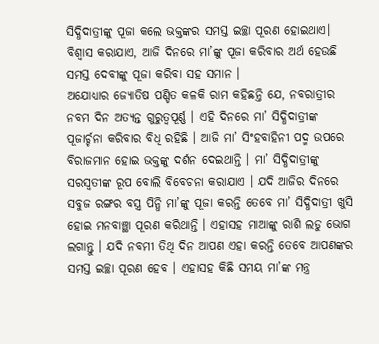ସିଦ୍ଧିଦାତ୍ରୀଙ୍କୁ ପୂଜା କଲେ ଭକ୍ତଙ୍କର ସମସ୍ତ ଇଚ୍ଛା ପୂରଣ ହୋଇଥାଏ। ବିଶ୍ୱାସ କରାଯାଏ, ଆଜି ଦିନରେ ମା’ଙ୍କୁ ପୂଜା କରିବାର ଅର୍ଥ ହେଉଛି ସମସ୍ତ ଦେବୀଙ୍କୁ ପୂଜା କରିବା ସହ ସମାନ ।
ଅଯୋଧ୍ୟାର ଜ୍ୟୋତିଷ ପଣ୍ଡିତ କଳକି ରାମ କହିଛନ୍ତି ଯେ, ନବରାତ୍ରୀର ନବମ ଦିନ ଅତ୍ୟନ୍ତ ଗୁରୁତ୍ୱପୂର୍ଣ୍ଣ । ଏହି ଦିନରେ ମା’ ସିଦ୍ଧିଦାତ୍ରୀଙ୍କ ପୂଜାର୍ଚ୍ଚନା କରିବାର ବିଧି ରହିଛି । ଆଜି ମା’ ସିଂହବାହିନୀ ପଦ୍ମ ଉପରେ ବିରାଜମାନ ହୋଇ ଭକ୍ତଙ୍କୁ ଦର୍ଶନ ଦେଇଥାନ୍ତି । ମା’ ସିଦ୍ଧିଦାତ୍ରୀଙ୍କୁ ସରସ୍ୱତୀଙ୍କ ରୂପ ବୋଲି ବିବେଚନା କରାଯାଏ । ଯଦି ଆଜିର ଦିନରେ ସବୁଜ ରଙ୍ଗର ବସ୍ତ୍ର ପିନ୍ଧି ମା’ଙ୍କୁ ପୂଜା କରନ୍ତି ତେବେ ମା’ ସିଦ୍ଧିଦାତ୍ରୀ ଖୁସି ହୋଇ ମନବାଞ୍ଛା ପୂରଣ କରିଥାନ୍ତି । ଏହାସହ ମାଆଙ୍କୁ ରାଶି ଲଡୁ ଭୋଗ ଲଗାନ୍ତୁ । ଯଦି ନବମୀ ତିଥି ଦିନ ଆପଣ ଏହା କରନ୍ତି ତେବେ ଆପଣଙ୍କର ସମସ୍ତ ଇଚ୍ଛା ପୂରଣ ହେବ । ଏହାସହ କିଛି ସମୟ ମା’ଙ୍କ ମନ୍ତ୍ର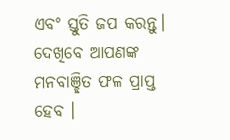ଏବଂ ସ୍ତୁତି ଜପ କରନ୍ତୁ। ଦେଖିବେ ଆପଣଙ୍କ ମନବାଞ୍ଛିତ ଫଳ ପ୍ରାପ୍ତ ହେବ ।